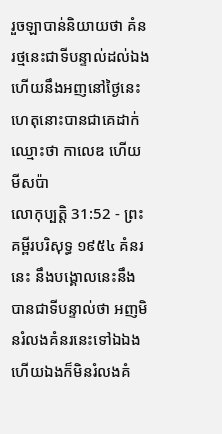រួចឡាបាន់និយាយថា គំនរថ្មនេះជាទីបន្ទាល់ដល់ឯង ហើយនឹងអញនៅថ្ងៃនេះ ហេតុនោះបានជាគេដាក់ឈ្មោះថា កាលេឌ ហើយមីសប៉ា
លោកុប្បត្តិ 31:52 - ព្រះគម្ពីរបរិសុទ្ធ ១៩៥៤ គំនរនេះ នឹងបង្គោលនេះនឹងបានជាទីបន្ទាល់ថា អញមិនរំលងគំនរនេះទៅឯឯង ហើយឯងក៏មិនរំលងគំ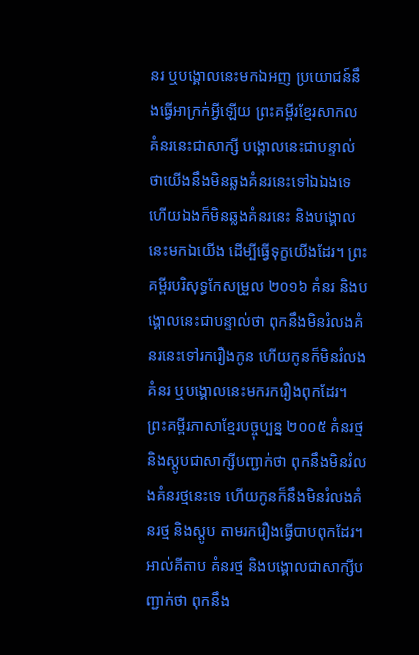នរ ឬបង្គោលនេះមកឯអញ ប្រយោជន៍នឹងធ្វើអាក្រក់អ្វីឡើយ ព្រះគម្ពីរខ្មែរសាកល គំនរនេះជាសាក្សី បង្គោលនេះជាបន្ទាល់ ថាយើងនឹងមិនឆ្លងគំនរនេះទៅឯឯងទេ ហើយឯងក៏មិនឆ្លងគំនរនេះ និងបង្គោលនេះមកឯយើង ដើម្បីធ្វើទុក្ខយើងដែរ។ ព្រះគម្ពីរបរិសុទ្ធកែសម្រួល ២០១៦ គំនរ និងបង្គោលនេះជាបន្ទាល់ថា ពុកនឹងមិនរំលងគំនរនេះទៅរករឿងកូន ហើយកូនក៏មិនរំលងគំនរ ឬបង្គោលនេះមករករឿងពុកដែរ។ ព្រះគម្ពីរភាសាខ្មែរបច្ចុប្បន្ន ២០០៥ គំនរថ្ម និងស្តូបជាសាក្សីបញ្ជាក់ថា ពុកនឹងមិនរំលងគំនរថ្មនេះទេ ហើយកូនក៏នឹងមិនរំលងគំនរថ្ម និងស្តូប តាមរករឿងធ្វើបាបពុកដែរ។ អាល់គីតាប គំនរថ្ម និងបង្គោលជាសាក្សីបញ្ជាក់ថា ពុកនឹង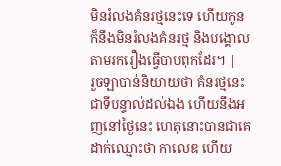មិនរំលងគំនរថ្មនេះទេ ហើយកូនក៏នឹងមិនរំលងគំនរថ្ម និងបង្គោលតាមរករឿងធ្វើបាបពុកដែរ។ |
រួចឡាបាន់និយាយថា គំនរថ្មនេះជាទីបន្ទាល់ដល់ឯង ហើយនឹងអញនៅថ្ងៃនេះ ហេតុនោះបានជាគេដាក់ឈ្មោះថា កាលេឌ ហើយ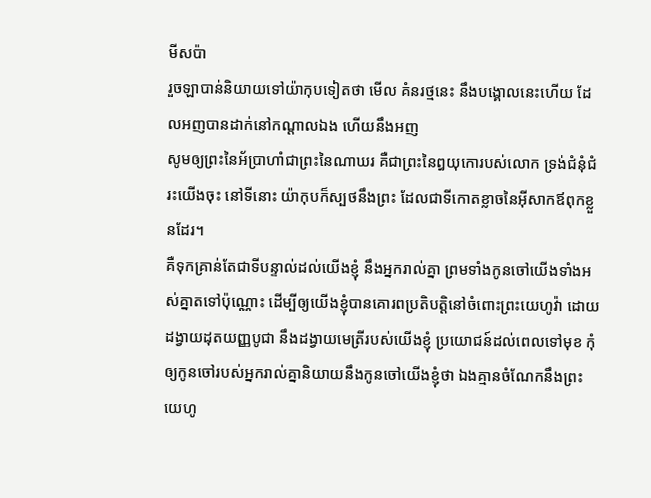មីសប៉ា
រួចឡាបាន់និយាយទៅយ៉ាកុបទៀតថា មើល គំនរថ្មនេះ នឹងបង្គោលនេះហើយ ដែលអញបានដាក់នៅកណ្តាលឯង ហើយនឹងអញ
សូមឲ្យព្រះនៃអ័ប្រាហាំជាព្រះនៃណាឃរ គឺជាព្រះនៃឰយុកោរបស់លោក ទ្រង់ជំនុំជំរះយើងចុះ នៅទីនោះ យ៉ាកុបក៏ស្បថនឹងព្រះ ដែលជាទីកោតខ្លាចនៃអ៊ីសាកឪពុកខ្លួនដែរ។
គឺទុកគ្រាន់តែជាទីបន្ទាល់ដល់យើងខ្ញុំ នឹងអ្នករាល់គ្នា ព្រមទាំងកូនចៅយើងទាំងអស់គ្នាតទៅប៉ុណ្ណោះ ដើម្បីឲ្យយើងខ្ញុំបានគោរពប្រតិបត្តិនៅចំពោះព្រះយេហូវ៉ា ដោយដង្វាយដុតយញ្ញបូជា នឹងដង្វាយមេត្រីរបស់យើងខ្ញុំ ប្រយោជន៍ដល់ពេលទៅមុខ កុំឲ្យកូនចៅរបស់អ្នករាល់គ្នានិយាយនឹងកូនចៅយើងខ្ញុំថា ឯងគ្មានចំណែកនឹងព្រះយេហូ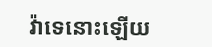វ៉ាទេនោះឡើយ